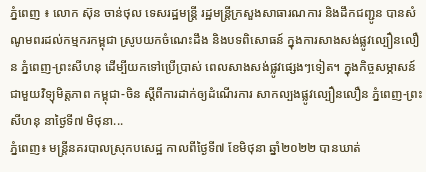ភ្នំពេញ ៖ លោក ស៊ុន ចាន់ថុល ទេសរដ្ឋមន្ដ្រី រដ្ឋមន្ត្រីក្រសួងសាធារណការ និងដឹកជញ្ជូន បានសំណូមពរដល់កម្មករកម្ពុជា ស្រូបយកចំណេះដឹង និងបទពិសោធន៍ ក្នុងការសាងសង់ផ្លូវល្បឿនលឿន ភ្នំពេញ-ព្រះសីហនុ ដើម្បីយកទៅប្រើប្រាស់ ពេលសាងសង់ផ្លូវផ្សេងៗទៀត។ ក្នុងកិច្ចសម្ភាសន៍ជាមួយវិទ្យុមិត្តភាព កម្ពុជា-ចិន ស្តីពីការដាក់ឲ្យដំណើរការ សាកល្បងផ្លូវល្បឿនលឿន ភ្នំពេញ-ព្រះសីហនុ នាថ្ងៃទី៧ មិថុនា...
ភ្នំពេញ៖ មន្ត្រីនគរបាលស្រុកបសេដ្ឋ កាលពីថ្ងៃទី៧ ខែមិថុនា ឆ្នាំ២០២២ បានឃាត់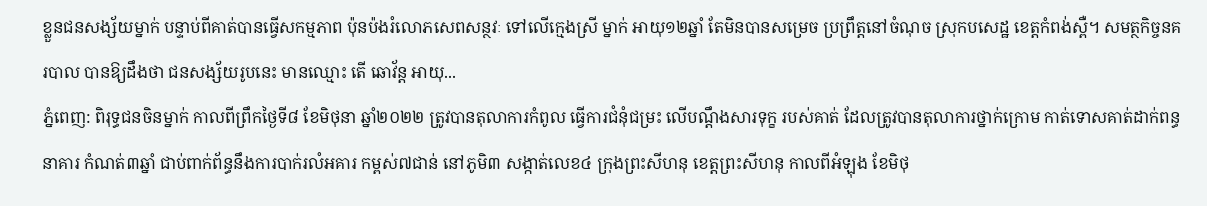ខ្លួនជនសង្ស័យម្នាក់ បន្ទាប់ពីគាត់បានធ្វើសកម្មភាព ប៉ុនប៉ងរំលោភសេពសន្ថវៈ ទៅលើក្មេងស្រី ម្នាក់ អាយុ១២ឆ្នាំ តែមិនបានសម្រេច ប្រព្រឹត្តនៅចំណុច ស្រុកបសេដ្ឋ ខេត្តកំពង់ស្ពឺ។ សមត្ថកិច្ចនគរបាល បានឱ្យដឹងថា ជនសង្ស័យរូបនេះ មានឈ្មោះ តើ ឆោវ័ន្ត អាយុ...
ភ្នំពេញ: ពិរុទ្ធជនចិនម្នាក់ កាលពីព្រឹកថ្ងៃទី៨ ខែមិថុនា ឆ្នាំ២០២២ ត្រូវបានតុលាការកំពូល ធ្វើការជំនុំជម្រះ លើបណ្តឹងសារទុក្ខ របស់គាត់ ដែលត្រូវបានតុលាការថ្នាក់ក្រោម កាត់ទោសគាត់ដាក់ពន្ធនាគារ កំណត់៣ឆ្នាំ ជាប់ពាក់ព័ន្ធនឹងការបាក់រលំអគារ កម្ពស់៧ជាន់ នៅភូមិ៣ សង្កាត់លេខ៤ ក្រុងព្រះសីហនុ ខេត្តព្រះសីហនុ កាលពីអំឡុង ខែមិថុ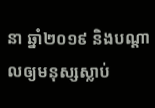នា ឆ្នាំ២០១៩ និងបណ្តាលឲ្យមនុស្សស្លាប់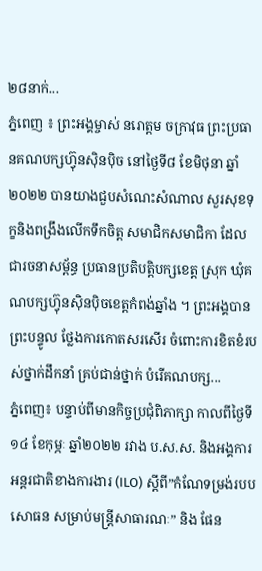២៨នាក់...
ភ្នំពេញ ៖ ព្រះអង្គម្ចាស់ នរោត្តម ចក្រាវុធ ព្រះប្រធានគណបក្សហ៊្វុនស៊ិនប៉ិច នៅថ្ងៃទី៨ ខែមិថុនា ឆ្នាំ២០២២ បានយាងជួបសំណេះសំណាល សួរសុខទុក្ខនិងពង្រឹងលើកទឹកចិត្ត សមាជិកសមាជិកា ដែលជារចនាសម្ព័ន្ធ ប្រធានប្រតិបត្តិបក្សខេត្ត ស្រុក ឃុំគណបក្សហ៊្វុនស៊ិនប៉ិចខេត្តកំពង់ឆ្នាំង ។ ព្រះអង្គបានព្រះបន្ទូល ថ្លែងការកោតសរសើរ ចំពោះការខិតខំរបស់ថ្នាក់ដឹកនាំ គ្រប់ជាន់ថ្នាក់ បំរើគណបក្ស...
ភ្នំពេញ៖ បន្ទាប់ពីមានកិច្ចប្រជុំពិភាក្សា កាលពីថ្ងៃទី១៤ ខែកុម្ភៈ ឆ្នាំ២០២២ រវាង ប.ស.ស. និងអង្គការអន្តរជាតិខាងការងារ (ILO) ស្តីពី”កំណែទម្រង់របបសោធន សម្រាប់មន្រ្តីសាធារណៈ” និង ផែន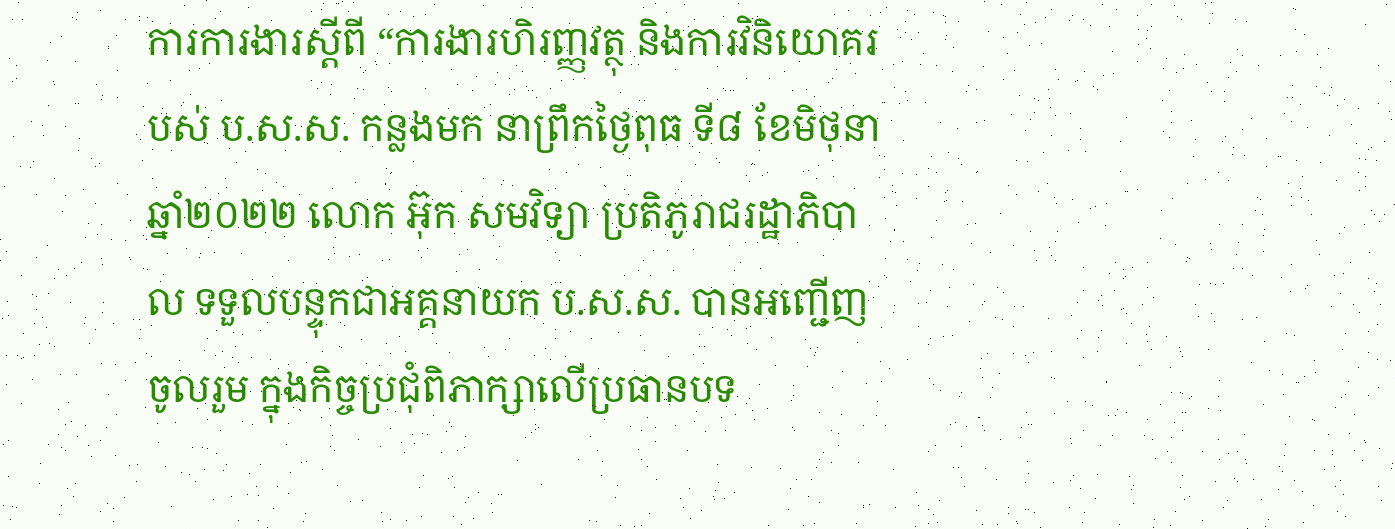ការការងារស្តីពី “ការងារហិរញ្ញវត្ថុ និងការវិនិយោគរបស់ ប.ស.ស. កន្លងមក នាព្រឹកថ្ងៃពុធ ទី៨ ខែមិថុនា ឆ្នាំ២០២២ លោក អ៊ុក សមវិទ្យា ប្រតិភូរាជរដ្ឋាភិបាល ទទួលបន្ទុកជាអគ្គនាយក ប.ស.ស. បានអញ្ជើញចូលរួម ក្នុងកិច្ចប្រជុំពិភាក្សាលើប្រធានបទ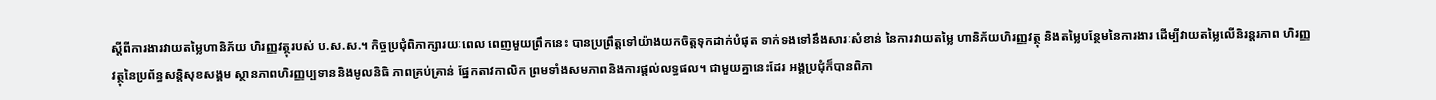ស្តីពីការងារវាយតម្លៃហានិភ័យ ហិរញ្ញវត្ថុរបស់ ប.ស.ស.។ កិច្ចប្រជុំពិភាក្សារយៈពេល ពេញមួយព្រឹកនេះ បានប្រព្រឹត្តទៅយ៉ាងយកចិត្តទុកដាក់បំផុត ទាក់ទងទៅនឹងសារៈសំខាន់ នៃការវាយតម្លៃ ហានិភ័យហិរញ្ញវត្ថុ និងតម្លៃបន្ថែមនៃការងារ ដើម្បីវាយតម្លៃលើនិរន្តរភាព ហិរញ្ញវត្ថុនៃប្រព័ន្ធសន្តិសុខសង្គម ស្ថានភាពហិរញ្ញប្បទាននិងមូលនិធិ ភាពគ្រប់គ្រាន់ ផ្នែកតាវកាលិក ព្រមទាំងសមភាពនិងការផ្តល់លទ្ធផល។ ជាមួយគ្នានេះដែរ អង្គប្រជុំក៏បានពិភា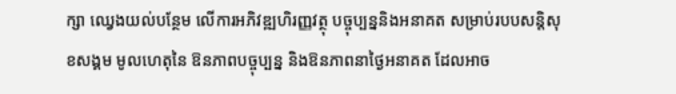ក្សា ឈ្វេងយល់បន្ថែម លើការអភិវឌ្ឍហិរញ្ញវត្ថុ បច្ចុប្បន្ននិងអនាគត សម្រាប់របបសន្តិសុខសង្គម មូលហេតុនៃ ឱនភាពបច្ចុប្បន្ន និងឱនភាពនាថ្ងៃអនាគត ដែលអាច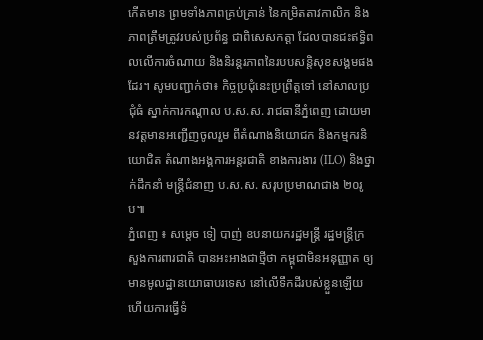កើតមាន ព្រមទាំងភាពគ្រប់គ្រាន់ នៃកម្រិតតាវកាលិក និងភាពត្រឹមត្រូវរបស់ប្រព័ន្ធ ជាពិសេសកត្តា ដែលបានជះឥទ្ធិពលលើការចំណាយ និងនិរន្តរភាពនៃរបបសន្តិសុខសង្គមផងដែរ។ សូមបញ្ជាក់ថា៖ កិច្ចប្រជុំនេះប្រព្រឹត្តទៅ នៅសាលប្រជុំធំ ស្នាក់ការកណ្ដាល ប.ស.ស. រាជធានីភ្នំពេញ ដោយមានវត្តមានអញ្ជើញចូលរួម ពីតំណាងនិយោជក និងកម្មករនិយោជិត តំណាងអង្គការអន្តរជាតិ ខាងការងារ (ILO) និងថ្នាក់ដឹកនាំ មន្ត្រីជំនាញ ប.ស.ស. សរុបប្រមាណជាង ២០រូប៕
ភ្នំពេញ ៖ សម្តេច ទៀ បាញ់ ឧបនាយករដ្ឋមន្ត្រី រដ្ឋមន្ត្រីក្រសួងការពារជាតិ បានអះអាងជាថ្មីថា កម្ពុជាមិនអនុញ្ញាត ឲ្យមានមូលដ្ឋានយោធាបរទេស នៅលើទឹកដីរបស់ខ្លួនឡើយ ហើយការធ្វើទំ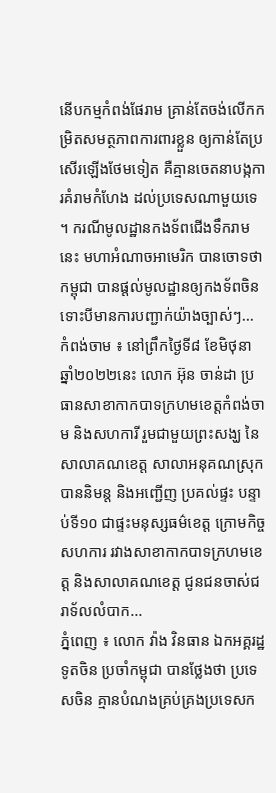នើបកម្មកំពង់ផែរាម គ្រាន់តែចង់លើកកម្រិតសមត្ថភាពការពារខ្លួន ឲ្យកាន់តែប្រសើរឡើងថែមទៀត គឺគ្មានចេតនាបង្កការគំរាមកំហែង ដល់ប្រទេសណាមួយទេ ។ ករណីមូលដ្ឋានកងទ័ពជើងទឹករាមនេះ មហាអំណាចអាមេរិក បានចោទថាកម្ពុជា បានផ្ដល់មូលដ្ឋានឲ្យកងទ័ពចិន ទោះបីមានការបញ្ជាក់យ៉ាងច្បាស់ៗ...
កំពង់ចាម ៖ នៅព្រឹកថ្ងៃទី៨ ខែមិថុនា ឆ្នាំ២០២២នេះ លោក អ៊ុន ចាន់ដា ប្រធានសាខាកាកបាទក្រហមខេត្តកំពង់ចាម និងសហការី រួមជាមួយព្រះសង្ឃ នៃសាលាគណខេត្ត សាលាអនុគណស្រុក បាននិមន្ត និងអញ្ជើញ ប្រគល់ផ្ទះ បន្ទាប់ទី១០ ជាផ្ទះមនុស្សធម៌ខេត្ត ក្រោមកិច្ចសហការ រវាងសាខាកាកបាទក្រហមខេត្ត និងសាលាគណខេត្ត ជូនជនចាស់ជរាទ័លលំបាក...
ភ្នំពេញ ៖ លោក វ៉ាង វិនធាន ឯកអគ្គរដ្ឋទូតចិន ប្រចាំកម្ពុជា បានថ្លែងថា ប្រទេសចិន គ្មានបំណងគ្រប់គ្រងប្រទេសក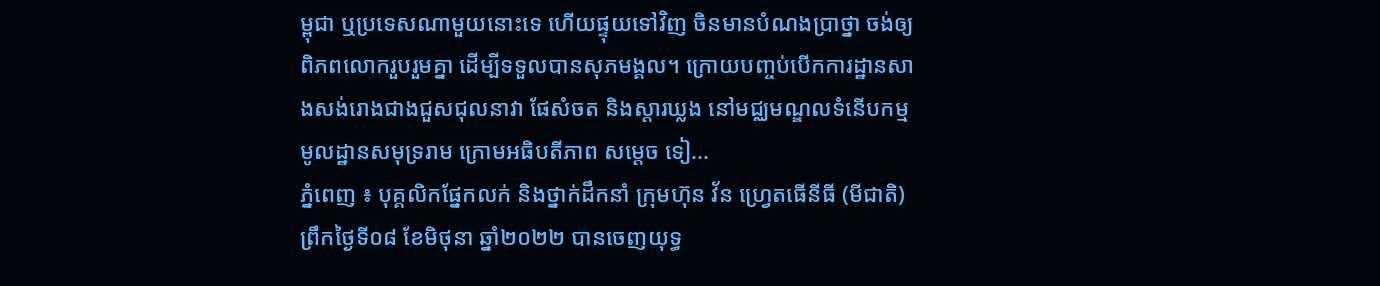ម្ពុជា ឬប្រទេសណាមួយនោះទេ ហើយផ្ទុយទៅវិញ ចិនមានបំណងប្រាថ្នា ចង់ឲ្យពិភពលោករួបរួមគ្នា ដើម្បីទទួលបានសុភមង្គល។ ក្រោយបញ្ចប់បើកការដ្ឋានសាងសង់រោងជាងជួសជុលនាវា ផែសំចត និងស្តារឃ្លង នៅមជ្ឈមណ្ឌលទំនើបកម្មមូលដ្ឋានសមុទ្ររាម ក្រោមអធិបតីភាព សម្ដេច ទៀ...
ភ្នំពេញ ៖ បុគ្គលិកផ្នែកលក់ និងថ្នាក់ដឹកនាំ ក្រុមហ៊ុន វ័ន ហ្វ្រេតធើនីធី (មីជាតិ) ព្រឹកថ្ងៃទី០៨ ខែមិថុនា ឆ្នាំ២០២២ បានចេញយុទ្ធ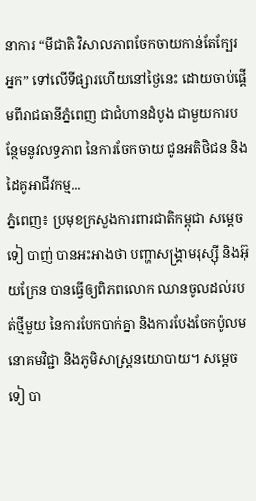នាការ “មីជាតិ វិសាលភាពចែកចាយកាន់តែក្បែរអ្នក” ទៅលើទីផ្សារហើយនៅថ្ងៃនេះ ដោយចាប់ផ្តើមពីរាជធានីភ្នំពេញ ជាជំហានដំបូង ជាមួយការបន្ថែមនូវលទ្ធភាព នៃការចែកចាយ ជូនអតិថិជន និង ដៃគូអាជីវកម្ម...
ភ្នំពេញ៖ ប្រមុខក្រសួងការពារជាតិកម្ពុជា សម្តេច ទៀ បាញ់ បានអះអាងថា បញ្ហាសង្គ្រាមរុស្ស៊ី និងអ៊ុយក្រែន បានធ្វើឲ្យពិភពលោក ឈានចូលដល់របត់ថ្មីមួយ នៃការបែកបាក់គ្នា និងការបែងចែកប៉ូលមនោគមវិជ្ជា និងភូមិសាស្ត្រនយោបាយ។ សម្តេច ទៀ បា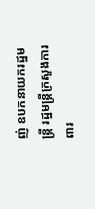ញ់ ឧបកនាយករដ្ឋមន្ត្រី រដ្ឋមន្ត្រីក្រសួងការពារ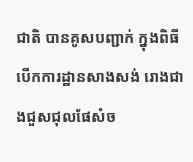ជាតិ បានគូសបញ្ជាក់ ក្នុងពិធីបើកការដ្ឋានសាងសង់ រោងជាងជួសជុលផែសំច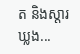ត និងស្តារឃ្លង...